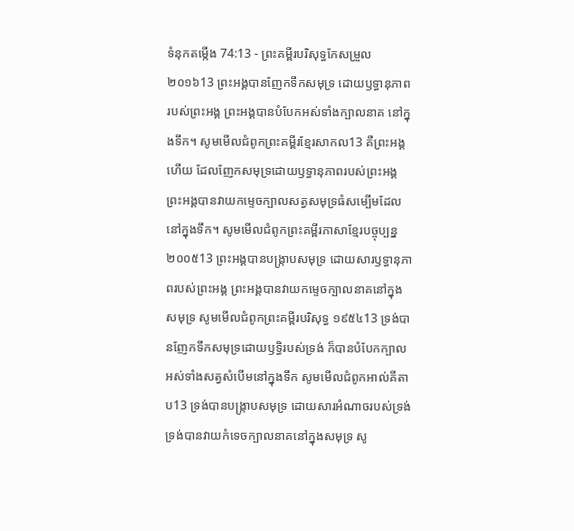ទំនុកតម្កើង 74:13 - ព្រះគម្ពីរបរិសុទ្ធកែសម្រួល ២០១៦13 ព្រះអង្គបានញែកទឹកសមុទ្រ ដោយឫទ្ធានុភាពរបស់ព្រះអង្គ ព្រះអង្គបានបំបែកអស់ទាំងក្បាលនាគ នៅក្នុងទឹក។ សូមមើលជំពូកព្រះគម្ពីរខ្មែរសាកល13 គឺព្រះអង្គហើយ ដែលញែកសមុទ្រដោយឫទ្ធានុភាពរបស់ព្រះអង្គ ព្រះអង្គបានវាយកម្ទេចក្បាលសត្វសមុទ្រធំសម្បើមដែលនៅក្នុងទឹក។ សូមមើលជំពូកព្រះគម្ពីរភាសាខ្មែរបច្ចុប្បន្ន ២០០៥13 ព្រះអង្គបានបង្ក្រាបសមុទ្រ ដោយសារឫទ្ធានុភាពរបស់ព្រះអង្គ ព្រះអង្គបានវាយកម្ទេចក្បាលនាគនៅក្នុងសមុទ្រ សូមមើលជំពូកព្រះគម្ពីរបរិសុទ្ធ ១៩៥៤13 ទ្រង់បានញែកទឹកសមុទ្រដោយឫទ្ធិរបស់ទ្រង់ ក៏បានបំបែកក្បាលអស់ទាំងសត្វសំបើមនៅក្នុងទឹក សូមមើលជំពូកអាល់គីតាប13 ទ្រង់បានបង្ក្រាបសមុទ្រ ដោយសារអំណាចរបស់ទ្រង់ ទ្រង់បានវាយកំទេចក្បាលនាគនៅក្នុងសមុទ្រ សូ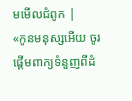មមើលជំពូក |
«កូនមនុស្សអើយ ចូរផ្តើមពាក្យទំនួញពីដំ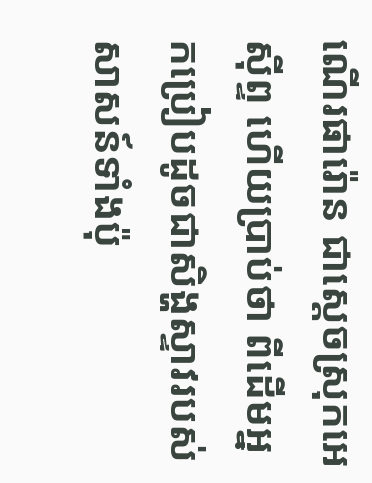ណើរផារ៉ោន ជាស្តេចស្រុកអេស៊ីព្ទ ហើយប្រាប់ថា ពីដើមអ្នកប្រៀបដូចជាសិង្ហស្ទាវរបស់សាសន៍ទាំងប៉ុ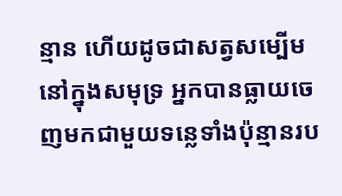ន្មាន ហើយដូចជាសត្វសម្បើមនៅក្នុងសមុទ្រ អ្នកបានធ្លាយចេញមកជាមួយទន្លេទាំងប៉ុន្មានរប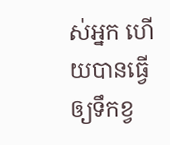ស់អ្នក ហើយបានធ្វើឲ្យទឹកខ្វ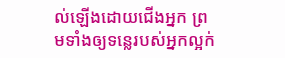ល់ឡើងដោយជើងអ្នក ព្រមទាំងឲ្យទន្លេរបស់អ្នកល្អក់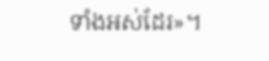ទាំងអស់ដែរ»។